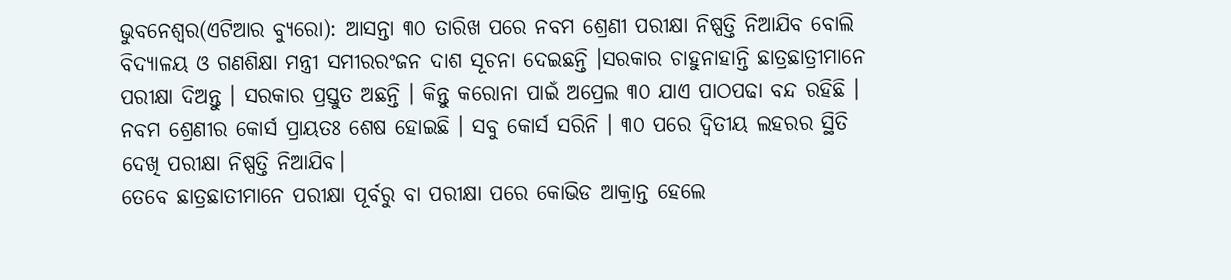ଭୁବନେଶ୍ୱର(ଏଟିଆର ବ୍ୟୁରୋ): ଆସନ୍ତା ୩୦ ତାରିଖ ପରେ ନବମ ଶ୍ରେଣୀ ପରୀକ୍ଷା ନିଷ୍ପତ୍ତି ନିଆଯିବ ବୋଲି ବିଦ୍ୟାଳୟ ଓ ଗଣଶିକ୍ଷା ମନ୍ତ୍ରୀ ସମୀରରଂଜନ ଦାଶ ସୂଚନା ଦେଇଛନ୍ତି ।ସରକାର ଚାହୁନାହାନ୍ତି ଛାତ୍ରଛାତ୍ରୀମାନେ ପରୀକ୍ଷା ଦିଅନ୍ତୁ । ସରକାର ପ୍ରସ୍ତୁତ ଅଛନ୍ତି । କିନ୍ତୁ କରୋନା ପାଇଁ ଅପ୍ରେଲ ୩୦ ଯାଏ ପାଠପଢା ବନ୍ଦ ରହିଛି । ନବମ ଶ୍ରେଣୀର କୋର୍ସ ପ୍ରାୟତଃ ଶେଷ ହୋଇଛି । ସବୁ କୋର୍ସ ସରିନି । ୩୦ ପରେ ଦ୍ୱିତୀୟ ଲହରର ସ୍ଥିତି ଦେଖି ପରୀକ୍ଷା ନିଷ୍ପତ୍ତି ନିଆଯିବ।
ତେବେ ଛାତ୍ରଛାତୀମାନେ ପରୀକ୍ଷା ପୂର୍ବରୁ ବା ପରୀକ୍ଷା ପରେ କୋଭିଡ ଆକ୍ରାନ୍ତ ହେଲେ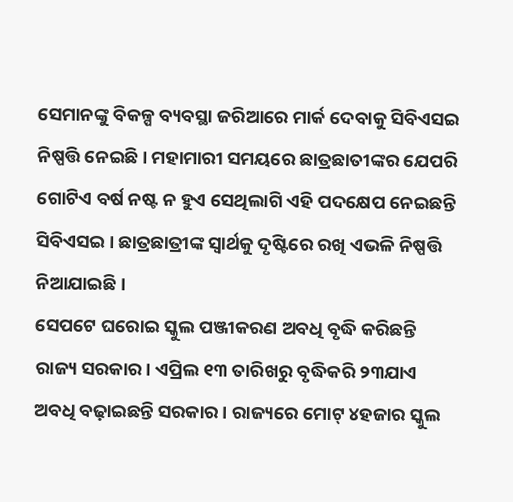ସେମାନଙ୍କୁ ବିକଳ୍ପ ବ୍ୟବସ୍ଥା ଜରିଆରେ ମାର୍କ ଦେବାକୁ ସିବିଏସଇ ନିଷ୍ପତ୍ତି ନେଇଛି । ମହାମାରୀ ସମୟରେ ଛାତ୍ରଛାତୀଙ୍କର ଯେପରି ଗୋଟିଏ ବର୍ଷ ନଷ୍ଟ ନ ହୁଏ ସେଥିଲାଗି ଏହି ପଦକ୍ଷେପ ନେଇଛନ୍ତି ସିବିଏସଇ । ଛାତ୍ରଛାତ୍ରୀଙ୍କ ସ୍ୱାର୍ଥକୁ ଦୃଷ୍ଟିରେ ରଖି ଏଭଳି ନିଷ୍ପତ୍ତି ନିଆଯାଇଛି ।
ସେପଟେ ଘରୋଇ ସ୍କୁଲ ପଞ୍ଜୀକରଣ ଅବଧି ବୃଦ୍ଧି କରିଛନ୍ତି ରାଜ୍ୟ ସରକାର। ଏପ୍ରିଲ ୧୩ ତାରିଖରୁ ବୃଦ୍ଧିକରି ୨୩ଯାଏ ଅବଧି ବଢ଼ାଇଛନ୍ତି ସରକାର। ରାଜ୍ୟରେ ମୋଟ୍ ୪ହଜାର ସ୍କୁଲ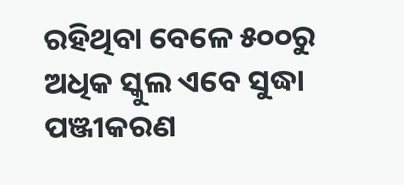ରହିଥିବା ବେଳେ ୫୦୦ରୁ ଅଧିକ ସ୍କୁଲ ଏବେ ସୁଦ୍ଧା ପଞ୍ଜୀକରଣ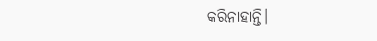କରିନାହାନ୍ତି।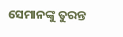ସେମାନଙ୍କୁ ତୁରନ୍ତ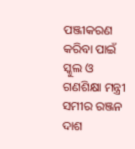ପଞ୍ଜୀକରଣ କରିବା ପାଇଁ ସ୍କୁଲ ଓ ଗଣଶିକ୍ଷା ମନ୍ତ୍ରୀ ସମୀର ରଞ୍ଜନ ଦାଶ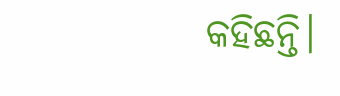କହିଛନ୍ତି।